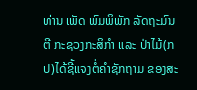ທ່ານ ເພັດ ພົມພິພັກ ລັດຖະມົນຕີ ກະຊວງກະສິກຳ ແລະ ປ່າໄມ້(ກປ)ໄດ້ຊີ້ແຈງຕໍ່ຄຳຊັກຖາມ ຂອງສະ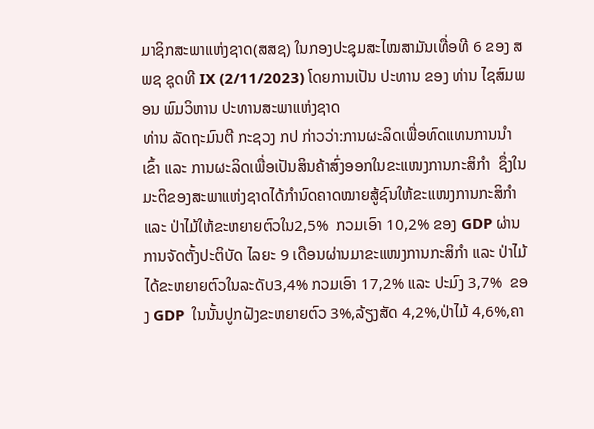ມາຊິກສະພາແຫ່ງຊາດ(ສສຊ) ໃນກອງປະຊຸມສະໄໝສາມັນເທື່ອທີ 6 ຂອງ ສພຊ ຊຸດທີ IX (2/11/2023) ໂດຍການເປັນ ປະທານ ຂອງ ທ່ານ ໄຊສົມພອນ ພົມວິຫານ ປະທານສະພາແຫ່ງຊາດ
ທ່ານ ລັດຖະມົນຕີ ກະຊວງ ກປ ກ່າວວ່າ:ການຜະລິດເພື່ອທົດແທນການນຳເຂົ້າ ແລະ ການຜະລິດເພື່ອເປັນສິນຄ້າສົ່ງອອກໃນຂະແໜງການກະສິກຳ  ຊຶ່ງໃນມະຕິຂອງສະພາແຫ່ງຊາດໄດ້ກຳນົດຄາດໝາຍສູ້ຊົນໃຫ້ຂະແໜງການກະສິກຳ ແລະ ປ່າໄມ້ໃຫ້ຂະຫຍາຍຕົວໃນ2,5%  ກວມເອົາ 10,2% ຂອງ GDP ຜ່ານການຈັດຕັ້ງປະຕິບັດ ໄລຍະ 9 ເດືອນຜ່ານມາຂະແໜງການກະສິກຳ ແລະ ປ່າໄມ້ໄດ້ຂະຫຍາຍຕົວໃນລະດັບ3,4% ກວມເອົາ 17,2% ແລະ ປະມົງ 3,7%  ຂອງ GDP  ໃນນັ້ນປູກຝັງຂະຫຍາຍຕົວ 3%,ລ້ຽງສັດ 4,2%,ປ່າໄມ້ 4,6%,ຄາ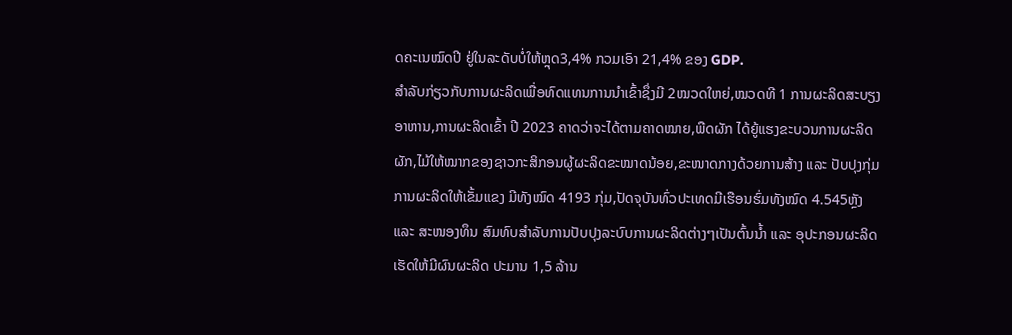ດຄະເນໝົດປີ ຢູ່ໃນລະດັບບໍ່ໃຫ້ຫຼຸດ3,4% ກວມເອົາ 21,4% ຂອງ GDP.
ສຳລັບກ່ຽວກັບການຜະລິດເພື່ອທົດແທນການນຳເຂົ້າຊຶ່ງມີ 2ໝວດໃຫຍ່,ໝວດທີ 1 ການຜະລິດສະບຽງອາຫານ,ການຜະລິດເຂົ້າ ປີ 2023 ຄາດວ່າຈະໄດ້ຕາມຄາດໝາຍ,ພືດຜັກ ໄດ້ຍູ້ແຮງຂະບວນການຜະລິດຜັກ,ໄມ້ໃຫ້ໝາກຂອງຊາວກະສິກອນຜູ້ຜະລິດຂະໝາດນ້ອຍ,ຂະໜາດກາງດ້ວຍການສ້າງ ແລະ ປັບປຸງກຸ່ມການຜະລິດໃຫ້ເຂັ້ມແຂງ ມີທັງໝົດ 4193 ກຸ່ມ,ປັດຈຸບັນທົ່ວປະເທດມີເຮືອນຮົ່ມທັງໝົດ 4.545ຫຼັງ  ແລະ ສະໜອງທຶນ ສົມທົບສຳລັບການປັບປຸງລະບົບການຜະລິດຕ່າງໆເປັນຕົ້ນນໍ້າ ແລະ ອຸປະກອນຜະລິດເຮັດໃຫ້ມີຜົນຜະລິດ ປະມານ 1,5 ລ້ານ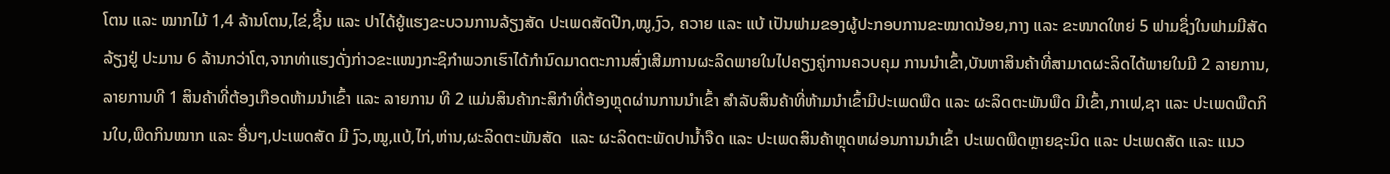ໂຕນ ແລະ ໝາກໄມ້ 1,4 ລ້ານໂຕນ,ໄຂ່,ຊີ້ນ ແລະ ປາໄດ້ຍູ້ແຮງຂະບວນການລ້ຽງສັດ ປະເພດສັດປີກ,ໝູ,ງົວ, ຄວາຍ ແລະ ແບ້ ເປັນຟາມຂອງຜູ້ປະກອບການຂະໝາດນ້ອຍ,ກາງ ແລະ ຂະໜາດໃຫຍ່ 5 ຟາມຊຶ່ງໃນຟາມມີສັດລ້ຽງຢູ່ ປະມານ 6 ລ້ານກວ່າໂຕ,ຈາກທ່າແຮງດັ່ງກ່າວຂະແໜງກະຊິກຳພວກເຮົາໄດ້ກຳນົດມາດຕະການສົ່ງເສີມການຜະລິດພາຍໃນໄປຄຽງຄູ່ການຄວບຄຸມ ການນຳເຂົ້າ,ບັນຫາສິນຄ້າທີ່ສາມາດຜະລິດໄດ້ພາຍໃນມີ 2 ລາຍການ,ລາຍການທີ 1 ສິນຄ້າທີ່ຕ້ອງເກືອດຫ້າມນຳເຂົ້າ ແລະ ລາຍການ ທີ 2 ແມ່ນສິນຄ້າກະສິກຳທີ່ຕ້ອງຫຼຸດຜ່ານການນຳເຂົ້າ ສຳລັບສິນຄ້າທີ່ຫ້າມນຳເຂົ້າມີປະເພດພືດ ແລະ ຜະລິດຕະພັນພືດ ມີເຂົ້າ,ກາເຟ,ຊາ ແລະ ປະເພດພືດກິນໃບ,ພືດກິນໝາກ ແລະ ອື່ນໆ,ປະເພດສັດ ມີ ງົວ,ໝູ,ແບ້,ໄກ່,ຫ່ານ,ຜະລິດຕະພັນສັດ  ແລະ ຜະລິດຕະພັດປານໍ້າຈືດ ແລະ ປະເພດສິນຄ້າຫຼຸດຫຜ່ອນການນຳເຂົ້າ ປະເພດພືດຫຼາຍຊະນິດ ແລະ ປະເພດສັດ ແລະ ແນວ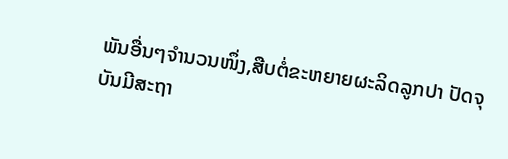ພັນອື່ນໆຈຳນວນໜຶ່ງ,ສືບຕໍ່ຂະຫຍາຍຜະລິດລູກປາ ປັດຈຸບັນມີສະຖາ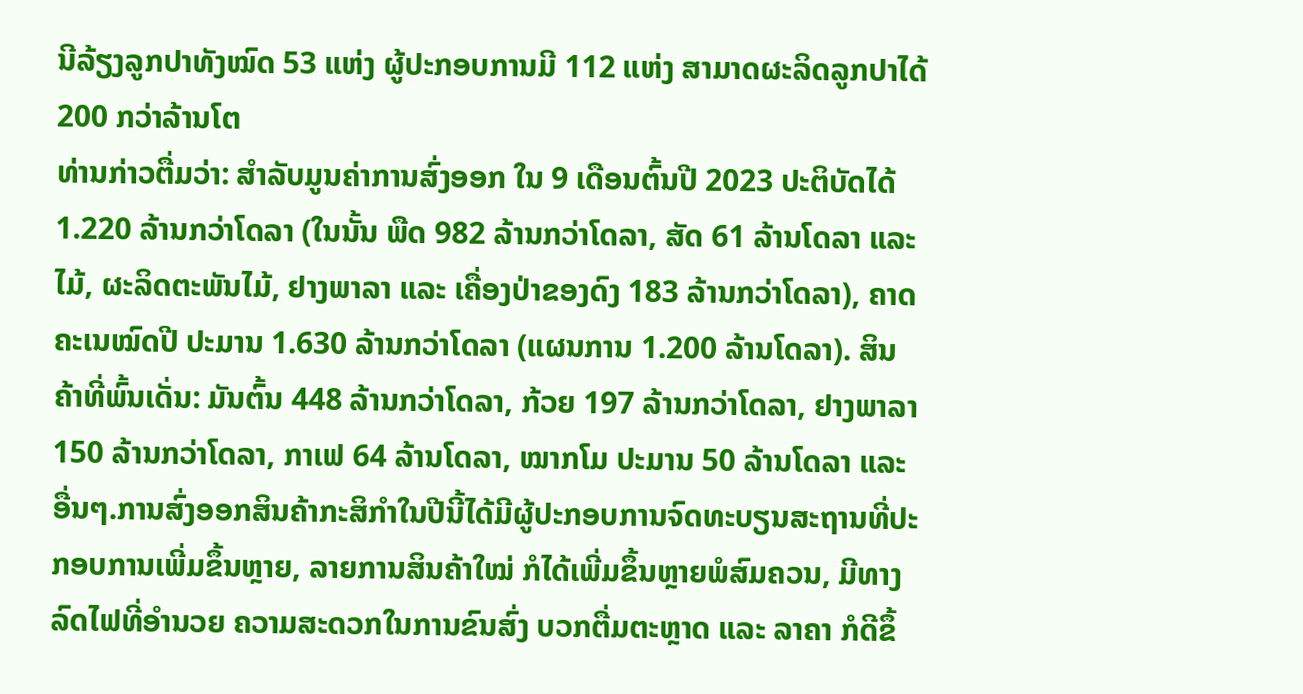ນີລ້ຽງລູກປາທັງໝົດ 53 ແຫ່ງ ຜູ້ປະກອບການມີ 112 ແຫ່ງ ສາມາດຜະລິດລູກປາໄດ້ 200 ກວ່າລ້ານໂຕ
ທ່ານກ່າວຕື່ມວ່າ: ສຳລັບມູນຄ່າການສົ່ງອອກ ໃນ 9 ເດືອນຕົ້ນປີ 2023 ປະຕິບັດໄດ້ 1.220 ລ້ານກວ່າໂດລາ (ໃນນັ້ນ ພືດ 982 ລ້ານກວ່າໂດລາ, ສັດ 61 ລ້ານໂດລາ ແລະ ໄມ້, ຜະລິດຕະພັນໄມ້, ຢາງພາລາ ແລະ ເຄື່ອງປ່າຂອງດົງ 183 ລ້ານກວ່າໂດລາ), ຄາດຄະເນໝົດປີ ປະມານ 1.630 ລ້ານກວ່າໂດລາ (ແຜນການ 1.200 ລ້ານໂດລາ). ສິນຄ້າທີ່ພົ້ນເດັ່ນ: ມັນຕົ້ນ 448 ລ້ານກວ່າໂດລາ, ກ້ວຍ 197 ລ້ານກວ່າໂດລາ, ຢາງພາລາ 150 ລ້ານກວ່າໂດລາ, ກາເຟ 64 ລ້ານໂດລາ, ໝາກໂມ ປະມານ 50 ລ້ານໂດລາ ແລະ ອື່ນໆ.ການສົ່ງອອກສິນຄ້າກະສິກຳໃນປີນີ້ໄດ້ມີຜູ້ປະກອບການຈົດທະບຽນສະຖານທີ່ປະກອບການເພີ່ມຂຶ້ນຫຼາຍ, ລາຍການສິນຄ້າໃໝ່ ກໍໄດ້ເພີ່ມຂຶ້ນຫຼາຍພໍສົມຄວນ, ມີທາງລົດໄຟທີ່ອຳນວຍ ຄວາມສະດວກໃນການຂົນສົ່ງ ບວກຕື່ມຕະຫຼາດ ແລະ ລາຄາ ກໍດີຂຶ້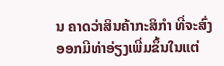ນ ຄາດວ່າສິນຄ້າກະສິກຳ ທີ່ຈະສົ່ງອອກມີທ່າອ່ຽງເພີ່ມຂຶ້ນໃນແຕ່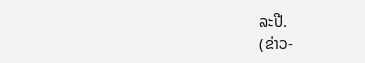ລະປີ.
(ຂ່າວ-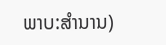ພາບ:ສຳນານ)